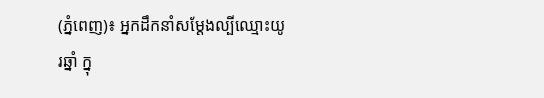(ភ្នំពេញ)៖ អ្នកដឹកនាំសម្ដែងល្បីឈ្មោះយូរឆ្នាំ ក្នុ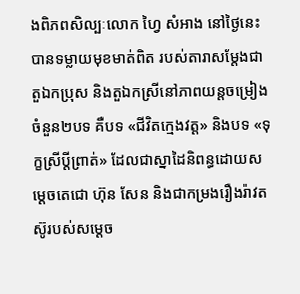ងពិភពសិល្បៈលោក ហ្វៃ សំអាង នៅថ្ងៃនេះបានទម្លាយមុខមាត់ពិត របស់តារាសម្ដែងជាតួឯកប្រុស និងតួឯកស្រីនៅភាពយន្តចម្រៀង ចំនួន២បទ គឺបទ «ជីវិតក្មេងវត្ដ» និងបទ «ទុក្ខស្រីប្ដីព្រាត់» ដែលជាស្នាដៃនិពន្ធដោយសម្ដេចតេជោ ហ៊ុន សែន និងជាកម្រងរឿងរ៉ាវតស៊ូរបស់សម្ដេច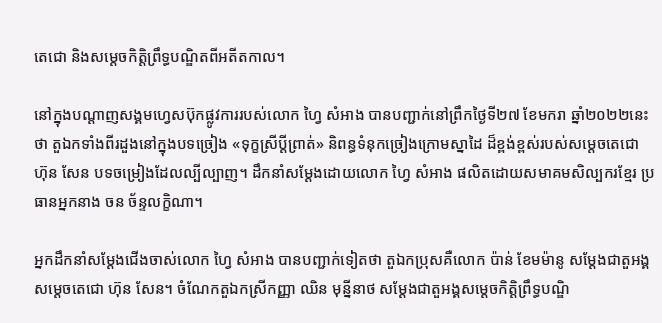តេជោ និងសម្ដេចកិត្តិព្រឹទ្ធបណ្ឌិតពីអតីតកាល។

នៅក្នុងបណ្ដាញសង្គមហ្វេសប៊ុកផ្លូវការរបស់លោក ហ្វៃ សំអាង បានបញ្ជាក់នៅព្រឹកថ្ងៃទី២៧ ខែមករា ឆ្នាំ២០២២នេះថា តួឯកទាំងពីរដួងនៅក្នុងបទច្រៀង «ទុក្ខស្រីប្ដីព្រាត់» និពន្ធទំនុកច្រៀងក្រោមស្នាដៃ ដ៏ខ្ពង់ខ្ពស់របស់សម្ដេចតេជោ ហ៊ុន សែន បទចម្រៀងដែលល្បីល្បាញ។ ដឹកនាំសម្ដែងដោយលោក ហ្វៃ សំអាង ផលិតដោយសមាគមសិល្បករខ្មែរ ប្រធានអ្នកនាង ចន ច័ន្ទលក្ខិណា។

អ្នកដឹកនាំសម្ដែងជើងចាស់លោក ហ្វៃ សំអាង បានបញ្ជាក់ទៀតថា តួឯកប្រុសគឺលោក ប៉ាន់ ខែមម៉ានូ សម្ដែងជាតួអង្គសម្ដេចតេជោ ហ៊ុន សែន។ ចំណែកតួឯកស្រីកញ្ញា ឈិន មុន្នីនាថ សម្ដែងជាតួអង្គសម្ដេចកិត្ដិព្រឹទ្ធបណ្ឌិ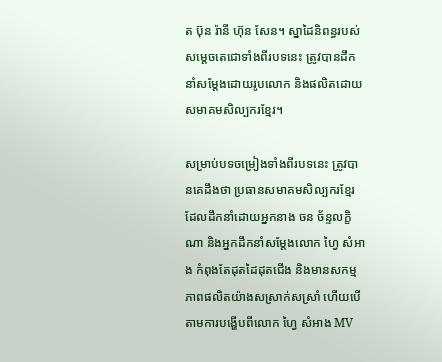ត ប៊ុន រ៉ានី ហ៊ុន សែន។ ស្នាដៃនិពន្ធរបស់សម្ដេចតេជោទាំងពីរបទនេះ ត្រូវបានដឹកនាំសម្តែងដោយរូបលោក និងផលិតដោយសមាគមសិល្បករខ្មែរ។

សម្រាប់បទចម្រៀងទាំងពីរបទនេះ ត្រូវបានគេដឹងថា ប្រធានសមាគមសិល្បករខ្មែរដែលដឹកនាំដោយអ្នកនាង ចន ច័ន្ទលក្ខិណា និងអ្នកដឹកនាំសម្ដែងលោក ហ្វៃ សំអាង កំពុងតែដុតដៃដុតជើង និងមានសកម្មភាពផលិតយ៉ាងសស្រាក់សស្រាំ ហើយបើតាមការបង្ហើបពីលោក ហ្វៃ សំអាង MV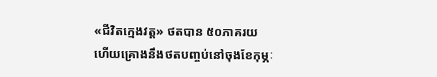«ជីវិតក្មេងវត្ដ» ថតបាន ៥០ភាគរយ ហើយគ្រោងនឹងថតបញ្ចប់នៅចុងខែកុម្ភៈ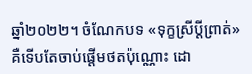ឆ្នាំ២០២២។ ចំណែកបទ «ទុក្ខស្រីប្ដីព្រាត់» គឺទើបតែចាប់ផ្ដើមថតប៉ុណ្ណោះ ដោ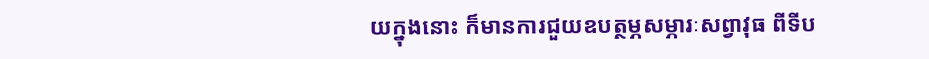យក្នុងនោះ ក៏មានការជួយឧបត្ថម្ភសម្ភារៈសព្វាវុធ ពីទីប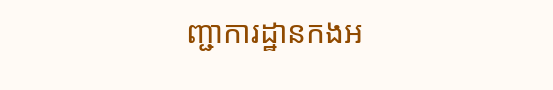ញ្ជាការដ្ឋានកងអ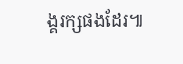ង្គរក្សផងដែរ៕